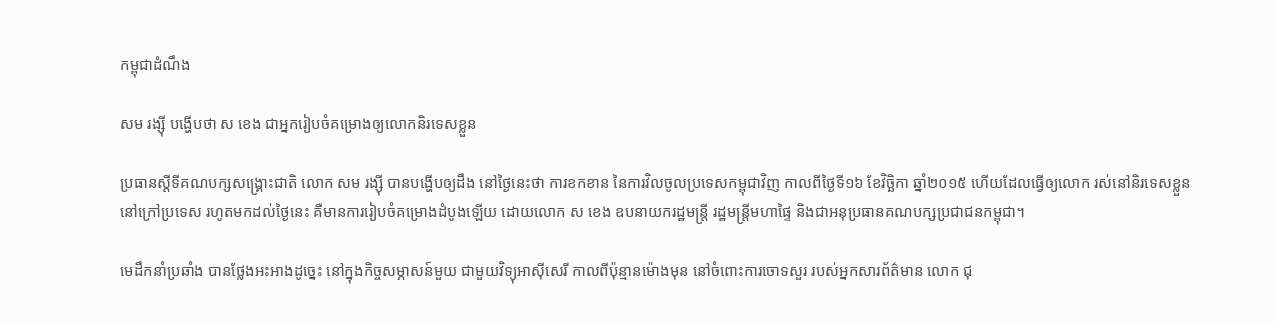កម្ពុជាដំណឹង

សម រង្ស៊ី បង្ហើបថា ស ខេង ជាអ្នករៀបចំគម្រោងឲ្យលោកនិរទេសខ្លួន

ប្រធានស្ដីទីគណបក្សសង្គ្រោះជាតិ លោក សម រង្ស៊ី បានបង្ហើបឲ្យដឹង នៅថ្ងៃនេះថា ការខកខាន នៃការវិលចូលប្រទេសកម្ពុជាវិញ កាលពីថ្ងៃទី១៦ ខែវិច្ឆិកា ឆ្នាំ២០១៥ ហើយដែលធ្វើឲ្យលោក រស់នៅនិរទេសខ្លួន នៅក្រៅប្រទេស រហូតមកដល់ថ្ងៃនេះ គឺមានការរៀបចំគម្រោងដំបូងឡើយ ដោយលោក ស ខេង ឧបនាយករដ្ឋមន្ត្រី រដ្ឋមន្ត្រីមហាផ្ទៃ និងជាអនុប្រធានគណបក្សប្រជាជនកម្ពុជា។

មេដឹកនាំប្រឆាំង បានថ្លែងអះអាងដូច្នេះ នៅក្នុងកិច្ចសម្ភាសន៍មួយ ជាមួយវិទ្យុអាស៊ីសេរី កាលពីប៉ុន្មានម៉ោងមុន នៅចំពោះការចោទសួរ របស់អ្នកសារព័ត៌មាន លោក ជុ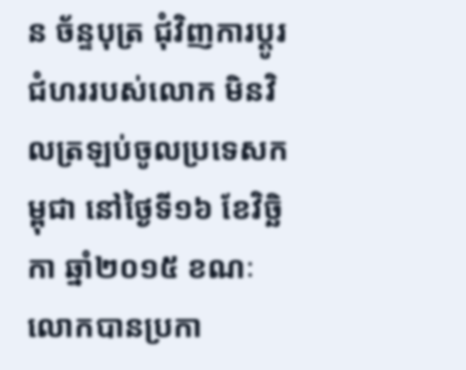ន ច័ន្ទបុត្រ ជុំវិញការប្ដូរជំហររបស់លោក មិនវិលត្រឡប់ចូលប្រទេសកម្ពុជា នៅថ្ងៃទី១៦ ខែវិច្ឆិកា ឆ្នាំ២០១៥ ខណៈលោកបានប្រកា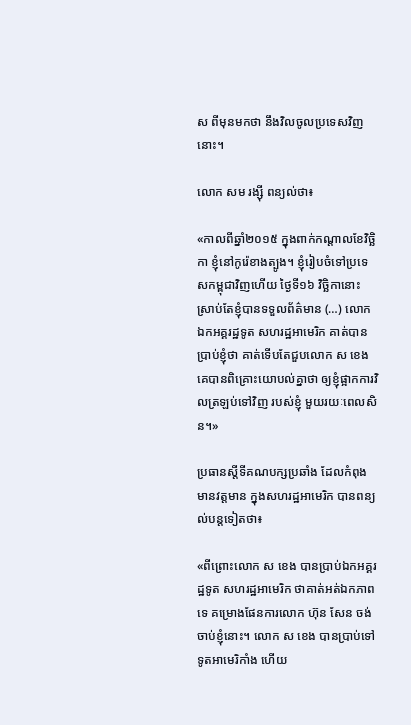ស ពីមុនមកថា នឹងវិលចូលប្រទេសវិញនោះ។

លោក សម រង្ស៊ី ពន្យល់ថា៖

«កាលពីឆ្នាំ២០១៥ ក្នុងពាក់កណ្ដាលខែវិច្ឆិកា ខ្ញុំនៅកូរ៉េខាងត្បូង។ ខ្ញុំរៀបចំទៅប្រទេសកម្ពុជាវិញហើយ ថ្ងៃទី១៦ វិច្ឆិកានោះ ស្រាប់តែខ្ញុំបានទទួលព័ត៌មាន (…) លោកឯកអគ្គរដ្ឋទូត សហរដ្ឋអាមេរិក គាត់បានប្រាប់ខ្ញុំថា គាត់ទើបតែជួបលោក ស ខេង គេបានពិគ្រោះយោបល់គ្នាថា ឲ្យខ្ញុំផ្អាកការវិលត្រឡប់ទៅវិញ របស់ខ្ញុំ មួយរយៈពេលសិន។»

ប្រធានស្ដីទីគណបក្សប្រឆាំង ដែលកំពុងមានវត្តមាន ក្នុងសហរដ្ឋអាមេរិក បានពន្យល់បន្តទៀតថា៖

«ពីព្រោះលោក ស ខេង បានប្រាប់ឯកអគ្គរដ្ឋទូត សហរដ្ឋអាមេរិក ថាគាត់អត់ឯកភាពទេ គម្រោងផែនការលោក ហ៊ុន សែន ចង់ចាប់ខ្ញុំនោះ។ លោក ស ខេង បានប្រាប់ទៅទូតអាមេរិកាំង ហើយ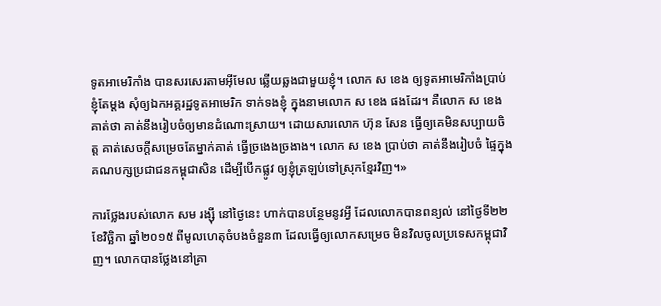ទូតអាមេរិកាំង បានសរសេរតាមអ៊ីមែល ឆ្លើយឆ្លងជាមួយខ្ញុំ។ លោក ស ខេង ឲ្យទូតអាមេរិកាំងប្រាប់ខ្ញុំតែម្ដង សុំឲ្យឯកអគ្គរដ្ឋទូតអាមេរិក ទាក់ទងខ្ញុំ ក្នុងនាមលោក ស ខេង ផងដែរ។ គឺលោក ស ខេង គាត់ថា គាត់នឹងរៀបចំឲ្យមានដំណោះស្រាយ។ ដោយសារលោក ហ៊ុន សែន ធ្វើឲ្យគេមិនសប្បាយចិត្ត គាត់សេចក្ដីសម្រេចតែម្នាក់គាត់ ធ្វើច្រងេងច្រងាង។ លោក ស ខេង ប្រាប់ថា គាត់នឹងរៀបចំ ផ្ទៃក្នុងគណបក្សប្រជាជនកម្ពុជាសិន ដើម្បីបើកផ្លូវ ឲ្យខ្ញុំត្រឡប់ទៅស្រុកខ្មែរវិញ។»

ការថ្លែងរបស់លោក សម រង្ស៊ី នៅថ្ងៃនេះ ហាក់បានបន្ថែមនូវអ្វី ដែលលោកបានពន្យល់ នៅថ្ងៃទី២២ ខែវិច្ឆិកា ឆ្នាំ២០១៥ ពីមូលហេតុចំបងចំនួន៣ ដែលធ្វើឲ្យលោកសម្រេច មិនវិលចូលប្រទេសកម្ពុជាវិញ។ លោកបានថ្លែងនៅគ្រា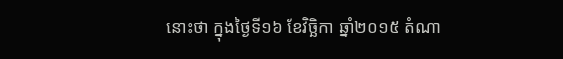នោះថា ក្នុងថ្ងៃទី១៦ ខែវិច្ឆិកា ឆ្នាំ២០១៥ តំណា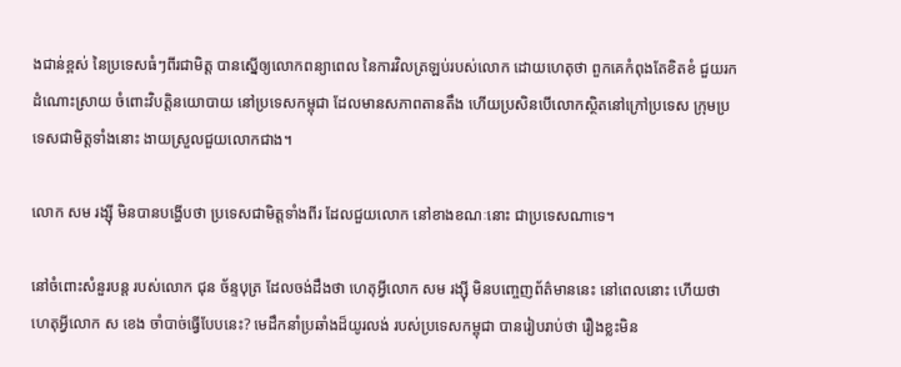ងជាន់ខ្ពស់ នៃប្រទេសធំៗពីរជាមិត្ត បានស្នើឲ្យលោកពន្យាពេល នៃការវិលត្រឡប់របស់លោក ដោយហេតុថា ពួកគេកំពុងតែខិតខំ ជួយរកដំណោះស្រាយ ចំពោះវិបត្តិនយោបាយ នៅប្រទេសកម្ពុជា ដែលមានសភាពតានតឹង ហើយប្រសិនបើលោកស្ថិតនៅក្រៅប្រទេស ក្រុមប្រទេសជាមិត្តទាំងនោះ ងាយស្រួលជួយលោកជាង។

លោក សម រង្ស៊ី មិនបានបង្ហើបថា ប្រទេសជាមិត្តទាំងពីរ ដែលជួយលោក នៅខាងខណៈនោះ ជាប្រទេសណាទេ។

នៅចំពោះសំនួរបន្ត របស់លោក ជុន ច័ន្ទបុត្រ ដែលចង់ដឹងថា ហេតុអ្វីលោក សម រង្ស៊ី មិនបញ្ចេញព័ត៌មាននេះ នៅពេលនោះ ហើយថា ហេតុអ្វីលោក ស ខេង ចាំបាច់ធ្វើបែបនេះ? មេដឹកនាំប្រឆាំងដ៏យូរលង់ របស់ប្រទេសកម្ពុជា បានរៀបរាប់ថា រឿងខ្លះមិន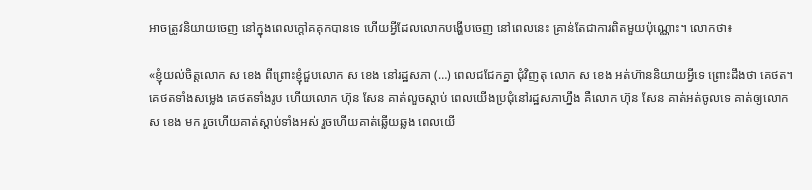អាចត្រូវនិយាយចេញ នៅក្នុងពេលក្ដៅគគុកបានទេ ហើយអ្វីដែលលោកបង្ហើបចេញ នៅពេលនេះ គ្រាន់តែជាការពិតមួយប៉ុណ្ណោះ។ លោកថា៖

«ខ្ញុំយល់ចិត្តលោក ស ខេង ពីព្រោះខ្ញុំជួបលោក ស ខេង នៅរដ្ឋសភា (…) ពេលជជែកគ្នា ជុំវិញតុ លោក ស ខេង អត់ហ៊ាននិយាយអ្វីទេ ព្រោះដឹងថា គេថត។ គេថតទាំងសម្លេង គេថតទាំងរូប ហើយលោក ហ៊ុន សែន គាត់លួចស្ដាប់ ពេលយើងប្រជុំនៅរដ្ឋសភាហ្នឹង គឺលោក ហ៊ុន សែន គាត់អត់ចូលទេ គាត់ឲ្យលោក ស ខេង មក រួចហើយគាត់ស្ដាប់ទាំងអស់ រួចហើយគាត់ឆ្លើយឆ្លង ពេលយើ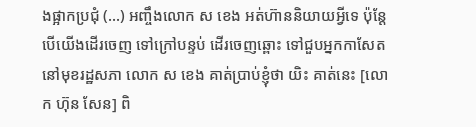ងផ្អាកប្រជុំ (…) អញ្ចឹងលោក ស ខេង អត់ហ៊ាននិយាយអ្វីទេ ប៉ុន្តែបើយើងដើរចេញ ទៅក្រៅបន្ទប់ ដើរចេញឆ្ពោះ ទៅជួបអ្នកកាសែត នៅមុខរដ្ឋសភា លោក ស ខេង គាត់ប្រាប់ខ្ញុំថា យិះ គាត់នេះ [លោក ហ៊ុន សែន] ពិ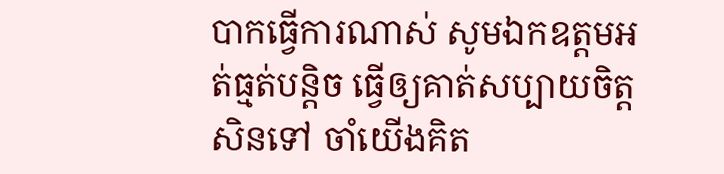បាកធ្វើការណាស់ សូមឯកឧត្ដមអត់ធ្មត់បន្តិច ធ្វើឲ្យគាត់សប្បាយចិត្តសិនទៅ ចាំយើងគិត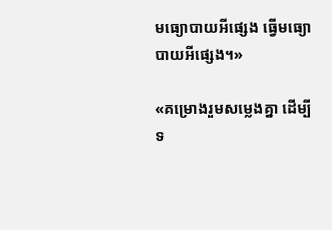មធ្យោបាយអីផ្សេង ធ្វើមធ្យោបាយអីផ្សេង។»

«គម្រោងរួមសម្លេងគ្នា ដើម្បីទ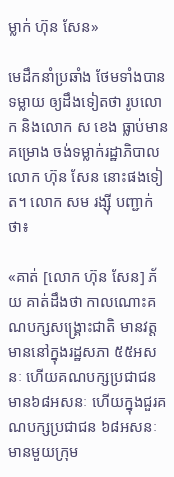ម្លាក់ ហ៊ុន សែន»

មេដឹកនាំប្រឆាំង ថែមទាំងបានទម្លាយ ឲ្យដឹងទៀតថា រូបលោក និងលោក ស ខេង ធ្លាប់មានគម្រោង ចង់ទម្លាក់រដ្ឋាភិបាលលោក ហ៊ុន សែន នោះផងទៀត។ លោក សម រង្ស៊ី បញ្ជាក់ថា៖

«គាត់ [លោក ហ៊ុន សែន] ភ័យ គាត់ដឹងថា កាលណោះគណបក្សសង្គ្រោះជាតិ មានវត្តមាននៅក្នុងរដ្ឋសភា ៥៥អសនៈ ហើយគណបក្សប្រជាជន មាន៦៨អសនៈ ហើយក្នុងជួរគណបក្សប្រជាជន ៦៨អសនៈ មានមួយក្រុម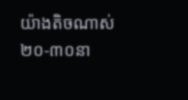យ៉ាងតិចណាស់ ២០-៣០នា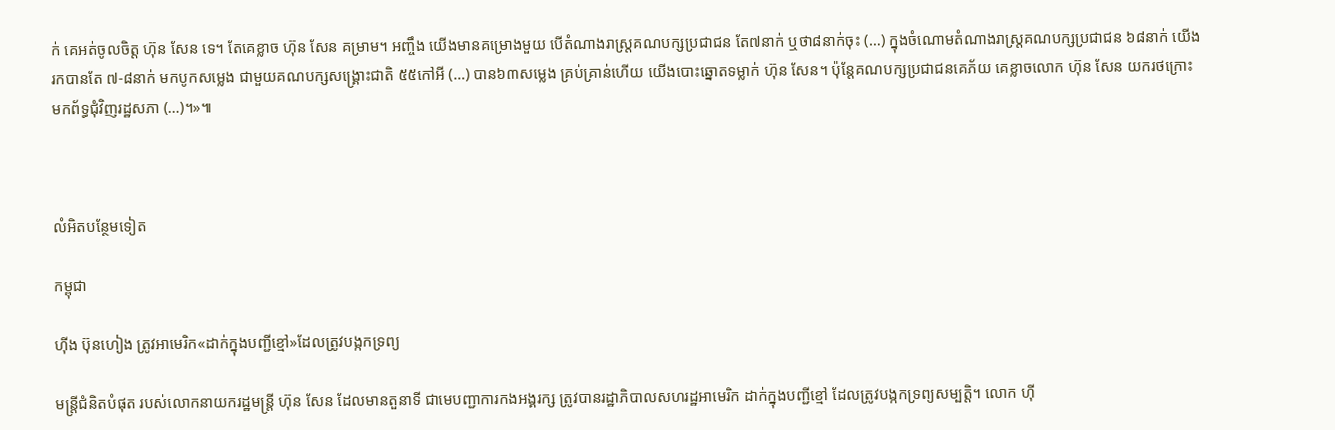ក់ គេអត់ចូលចិត្ត ហ៊ុន សែន ទេ។ តែគេខ្លាច ហ៊ុន សែន គម្រាម។ អញ្ចឹង យើងមានគម្រោងមួយ បើតំណាងរាស្ត្រគណបក្សប្រជាជន តែ៧នាក់ ឬថា៨នាក់ចុះ (…) ក្នុងចំណោមតំណាងរាស្ត្រគណបក្សប្រជាជន ៦៨នាក់ យើងរកបានតែ ៧-៨នាក់ មកបូកសម្លេង ជាមួយគណបក្សសង្គ្រោះជាតិ ៥៥កៅអី (…) បាន៦៣សម្លេង គ្រប់គ្រាន់ហើយ យើងបោះឆ្នោតទម្លាក់ ហ៊ុន សែន។ ប៉ុន្តែគណបក្សប្រជាជនគេភ័យ គេខ្លាចលោក ហ៊ុន សែន យករថក្រោះមកព័ទ្ធជុំវិញរដ្ឋសភា (…)។»៕



លំអិតបន្ថែមទៀត

កម្ពុជា

ហ៊ីង ប៊ុនហៀង ត្រូវអាមេរិក«ដាក់ក្នុងបញ្ជីខ្មៅ»ដែលត្រូវបង្កកទ្រព្យ

មន្ត្រីជំនិតបំផុត របស់លោកនាយករដ្ឋមន្ត្រី ហ៊ុន សែន ដែលមានតួនាទី ជាមេបញ្ជាការកងអង្គរក្ស ត្រូវបានរដ្ឋាភិបាលសហរដ្ឋអាមេរិក ដាក់ក្នុងបញ្ជីខ្មៅ ដែលត្រូវបង្កកទ្រព្យសម្បត្តិ។ លោក ហ៊ី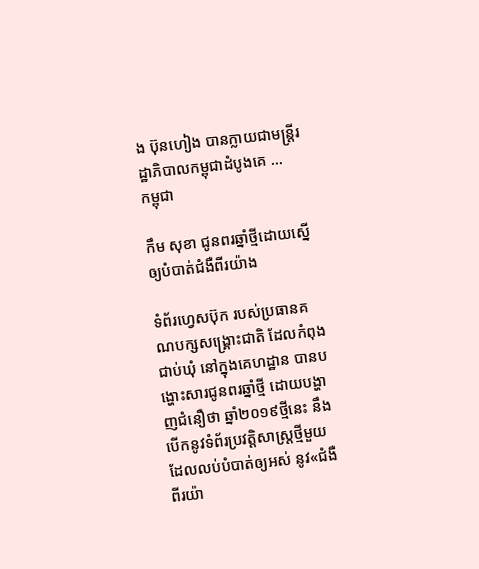ង ប៊ុនហៀង បានក្លាយជាមន្ត្រីរដ្ឋាភិបាលកម្ពុជាដំបូងគេ ...
កម្ពុជា

កឹម សុខា ជូនពរឆ្នាំថ្មីដោយស្នើឲ្យបំបាត់ជំងឺពីរយ៉ាង

ទំព័រហ្វេសប៊ុក របស់ប្រធានគណបក្សសង្គ្រោះជាតិ ដែលកំពុងជាប់ឃុំ នៅក្នុងគេហដ្ឋាន បានបង្ហោះសារជូនពរឆ្នាំថ្មី ដោយបង្ហាញជំនឿថា ឆ្នាំ២០១៩ថ្មីនេះ នឹងបើកនូវទំព័រប្រវត្តិសាស្ត្រថ្មីមួយ ដែលលប់បំបាត់ឲ្យអស់ នូវ«ជំងឺពីរយ៉ា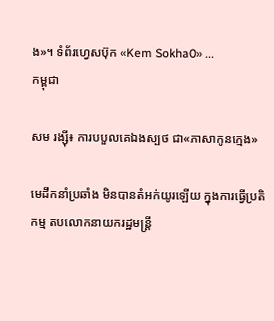ង»។ ទំព័រហ្វេសប៊ុក «Kem Sokha0» ...
កម្ពុជា

សម រង្ស៊ី៖ ការបបួលគេឯងស្បថ ជា«ភាសាកូនក្មេង»

មេដឹកនាំប្រឆាំង មិនបានតំអក់យូរឡើយ ក្នុងការធ្វើប្រតិកម្ម តបលោកនាយករដ្ឋមន្ត្រី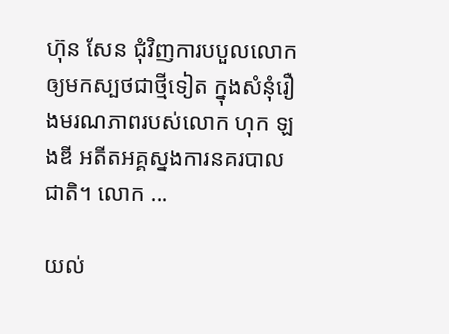ហ៊ុន សែន ជុំវិញការបបួលលោក ឲ្យមកស្បថជាថ្មីទៀត ក្នុងសំនុំរឿងមរណភាពរបស់លោក ហុក ឡងឌី អតីតអគ្គស្នងការនគរបាលជាតិ។ លោក ...

យល់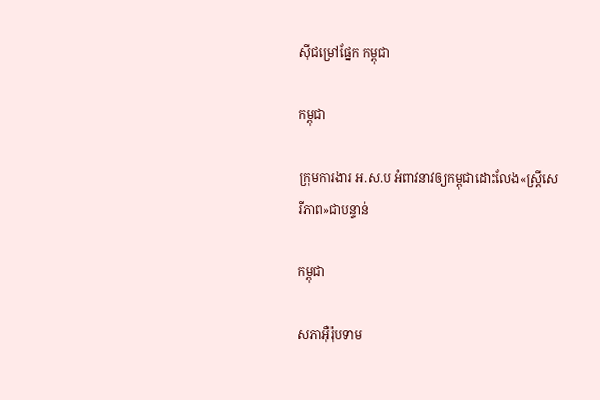ស៊ីជម្រៅផ្នែក កម្ពុជា

កម្ពុជា

ក្រុមការងារ អ.ស.ប អំពាវនាវឲ្យកម្ពុជាដោះលែង«ស្ត្រីសេរីភាព»ជាបន្ទាន់

កម្ពុជា

សភាអ៊ឺរ៉ុបទាម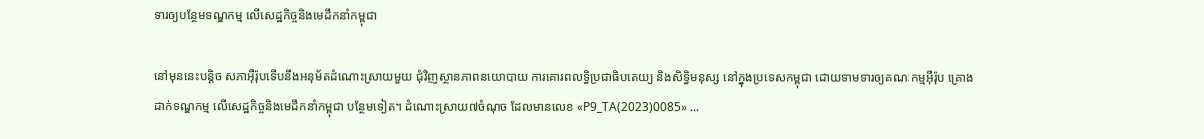ទារឲ្យបន្ថែមទណ្ឌកម្ម លើសេដ្ឋកិច្ចនិងមេដឹកនាំកម្ពុជា

នៅមុននេះបន្តិច សភាអ៊ឺរ៉ុបទើបនឹងអនុម័តដំណោះស្រាយមួយ ជុំវិញស្ថានភាពនយោបាយ ការគោរពលទ្ធិប្រជាធិបតេយ្យ និងសិទ្ធិមនុស្ស នៅក្នុងប្រទេសកម្ពុជា ដោយទាមទារឲ្យគណៈកម្មអ៊ឺរ៉ុប គ្រោងដាក់ទណ្ឌកម្ម លើសេដ្ឋកិច្ចនិងមេដឹកនាំកម្ពុជា បន្ថែមទៀត។ ដំណោះស្រាយ៧ចំណុច ដែលមានលេខ «P9_TA(2023)0085» ...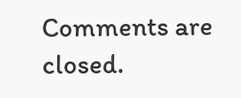Comments are closed.